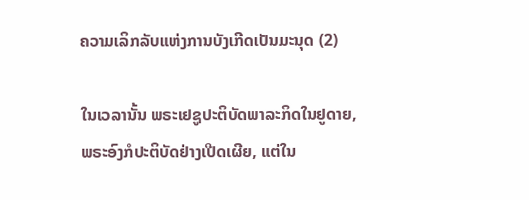ຄວາມເລິກລັບແຫ່ງການບັງເກີດເປັນມະນຸດ (2)

ໃນເວລານັ້ນ ພຣະເຢຊູປະຕິບັດພາລະກິດໃນຢູດາຍ, ພຣະອົງກໍປະຕິບັດຢ່າງເປີດເຜີຍ, ແຕ່ໃນ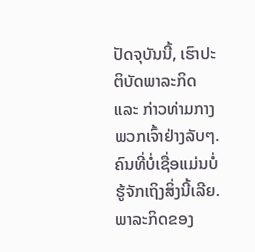ປັດຈຸບັນນີ້, ເຮົາປະຕິບັດພາລະກິດ ແລະ ກ່າວທ່າມກາງພວກເຈົ້າຢ່າງລັບໆ. ຄົນທີ່ບໍ່ເຊື່ອແມ່ນບໍ່ຮູ້ຈັກເຖິງສິ່ງນີ້ເລີຍ. ພາລະກິດຂອງ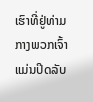ເຮົາທີ່ຢູ່ທ່າມກາງພວກເຈົ້າແມ່ນປິດລັບ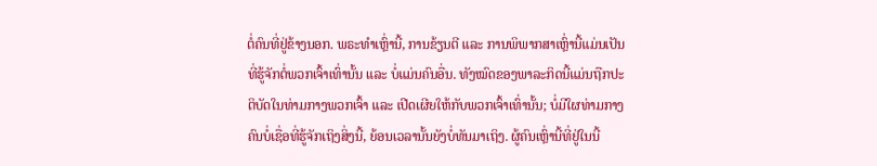ຕໍ່ຄົນທີ່ຢູ່ຂ້າງນອກ. ພຣະທຳເຫຼົ່ານີ້, ການຂ້ຽນຕີ ແລະ ການພິພາກສາເຫຼົ່ານີ້ແມ່ນເປັນທີ່ຮູ້ຈັກຕໍ່ພວກເຈົ້າເທົ່ານັ້ນ ແລະ ບໍ່ແມ່ນຄົນອື່ນ. ທັງໝົດຂອງພາລະກິດນີ້ແມ່ນຖືກປະຕິບັດໃນທ່າມກາງພວກເຈົ້າ ແລະ ເປີດເຜີຍໃຫ້ກັບພວກເຈົ້າເທົ່ານັ້ນ; ບໍ່ມີໃຜທ່າມກາງຄົນບໍ່ເຊື່ອທີ່ຮູ້ຈັກເຖິງສິ່ງນີ້, ຍ້ອນເວລານັ້ນຍັງບໍ່ທັນມາເຖິງ. ຜູ້ຄົນເຫຼົ່ານີ້ທີ່ຢູ່ໃນນີ້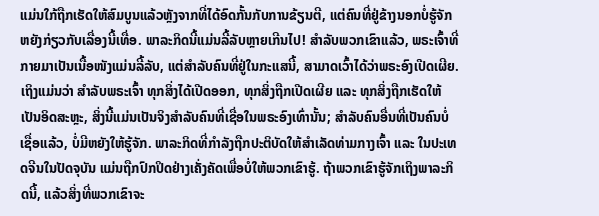ແມ່ນໃກ້ຖືກເຮັດໃຫ້ສົມບູນແລ້ວຫຼັງຈາກທີ່ໄດ້ອົດກັ້ນກັບການຂ້ຽນຕີ, ແຕ່ຄົນທີ່ຢູ່ຂ້າງນອກບໍ່ຮູ້ຈັກຫຍັງກ່ຽວກັບເລື່ອງນີ້ເທື່ອ. ພາລະກິດນີ້ແມ່ນລີ້ລັບຫຼາຍເກີນໄປ! ສຳລັບພວກເຂົາແລ້ວ, ພຣະເຈົ້າທີ່ກາຍມາເປັນເນື້ອໜັງແມ່ນລີ້ລັບ, ແຕ່ສຳລັບຄົນທີ່ຢູ່ໃນກະແສນີ້, ສາມາດເວົ້າໄດ້ວ່າພຣະອົງເປີດເຜີຍ. ເຖິງແມ່ນວ່າ ສໍາລັບພຣະເຈົ້າ ທຸກສິ່ງໄດ້ເປີດອອກ, ທຸກສິ່ງຖືກເປີດເຜີຍ ແລະ ທຸກສິ່ງຖືກເຮັດໃຫ້ເປັນອິດສະຫຼະ, ສິ່ງນີ້ແມ່ນເປັນຈິງສຳລັບຄົນທີ່ເຊື່ອໃນພຣະອົງເທົ່ານັ້ນ; ສໍາລັບຄົນອື່ນທີ່ເປັນຄົນບໍ່ເຊື່ອແລ້ວ, ບໍ່ມີຫຍັງໃຫ້ຮູ້ຈັກ. ພາລະກິດທີ່ກຳລັງຖືກປະຕິບັດໃຫ້ສໍາເລັດທ່າມກາງເຈົ້າ ແລະ ໃນປະເທດຈີນໃນປັດຈຸບັນ ແມ່ນຖືກປົກປິດຢ່າງເຄັ່ງຄັດເພື່ອບໍ່ໃຫ້ພວກເຂົາຮູ້. ຖ້າພວກເຂົາຮູ້ຈັກເຖິງພາລະກິດນີ້, ແລ້ວສິ່ງທີ່ພວກເຂົາຈະ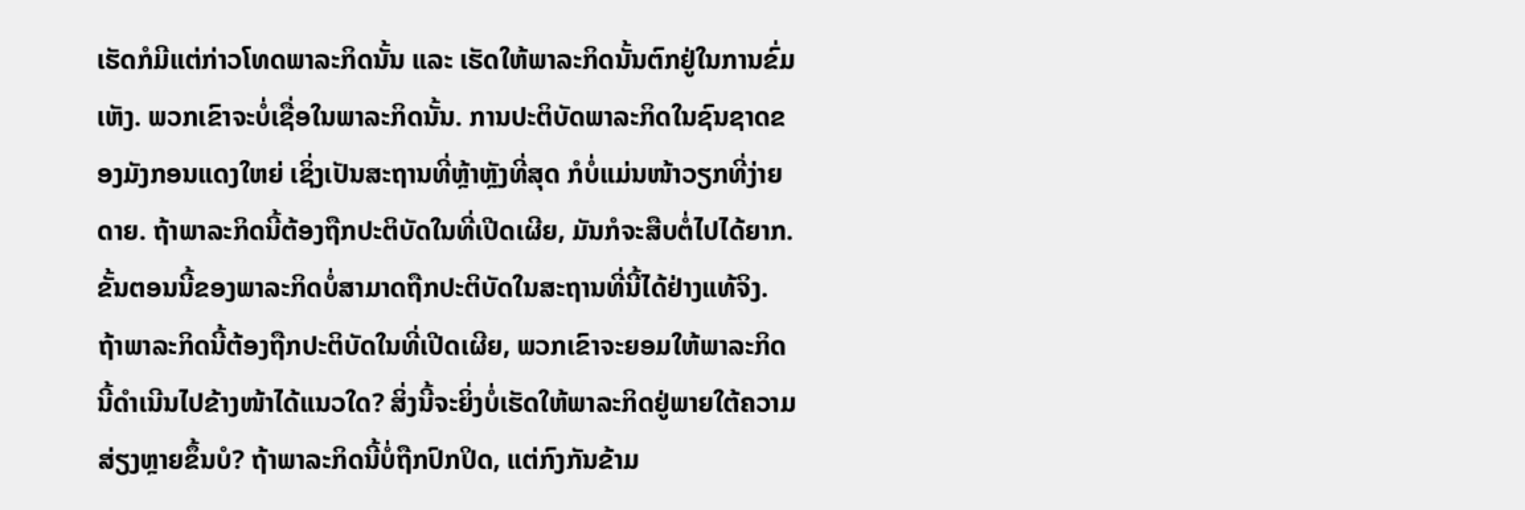ເຮັດກໍມີແຕ່ກ່າວໂທດພາລະກິດນັ້ນ ແລະ ເຮັດໃຫ້ພາລະກິດນັ້ນຕົກຢູ່ໃນການຂົ່ມເຫັງ. ພວກເຂົາຈະບໍ່ເຊື່ອໃນພາລະກິດນັ້ນ. ການປະຕິບັດພາລະກິດໃນຊົນຊາດຂອງມັງກອນແດງໃຫຍ່ ເຊິ່ງເປັນສະຖານທີ່ຫຼ້າຫຼັງທີ່ສຸດ ກໍບໍ່ແມ່ນໜ້າວຽກທີ່ງ່າຍດາຍ. ຖ້າພາລະກິດນີ້ຕ້ອງຖືກປະຕິບັດໃນທີ່ເປີດເຜີຍ, ມັນກໍຈະສືບຕໍ່ໄປໄດ້ຍາກ. ຂັ້ນຕອນນີ້ຂອງພາລະກິດບໍ່ສາມາດຖືກປະຕິບັດໃນສະຖານທີ່ນີ້ໄດ້ຢ່າງແທ້ຈິງ. ຖ້າພາລະກິດນີ້ຕ້ອງຖືກປະຕິບັດໃນທີ່ເປີດເຜີຍ, ພວກເຂົາຈະຍອມໃຫ້ພາລະກິດນີ້ດຳເນີນໄປຂ້າງໜ້າໄດ້ແນວໃດ? ສິ່ງນີ້ຈະຍິ່ງບໍ່ເຮັດໃຫ້ພາລະກິດຢູ່ພາຍໃຕ້ຄວາມສ່ຽງຫຼາຍຂຶ້ນບໍ? ຖ້າພາລະກິດນີ້ບໍ່ຖືກປົກປິດ, ແຕ່ກົງກັນຂ້າມ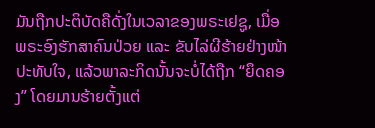ມັນຖືກປະຕິບັດຄືດັ່ງໃນເວລາຂອງພຣະເຢຊູ, ເມື່ອພຣະອົງຮັກສາຄົນປ່ວຍ ແລະ ຂັບໄລ່ຜີຮ້າຍຢ່າງໜ້າປະທັບໃຈ, ແລ້ວພາລະກິດນັ້ນຈະບໍ່ໄດ້ຖືກ “ຍຶດຄອງ” ໂດຍມານຮ້າຍຕັ້ງແຕ່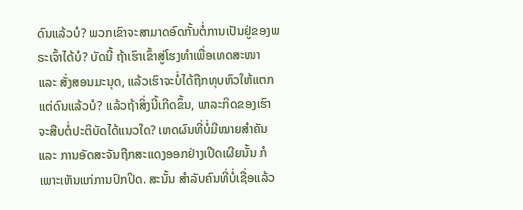ດົນແລ້ວບໍ? ພວກເຂົາຈະສາມາດອົດກັ້ນຕໍ່ການເປັນຢູ່ຂອງພຣະເຈົ້າໄດ້ບໍ? ບັດນີ້ ຖ້າເຮົາເຂົ້າສູ່ໂຮງທຳເພື່ອເທດສະໜາ ແລະ ສັ່ງສອນມະນຸດ, ແລ້ວເຮົາຈະບໍ່ໄດ້ຖືກທຸບຫົວໃຫ້ແຕກແຕ່ດົນແລ້ວບໍ? ແລ້ວຖ້າສິ່ງນີ້ເກີດຂຶ້ນ, ພາລະກິດຂອງເຮົາຈະສືບຕໍ່ປະຕິບັດໄດ້ແນວໃດ? ເຫດຜົນທີ່ບໍ່ມີໝາຍສຳຄັນ ແລະ ການອັດສະຈັນຖືກສະແດງອອກຢ່າງເປີດເຜີຍນັ້ນ ກໍເພາະເຫັນແກ່ການປົກປິດ. ສະນັ້ນ ສຳລັບຄົນທີ່ບໍ່ເຊື່ອແລ້ວ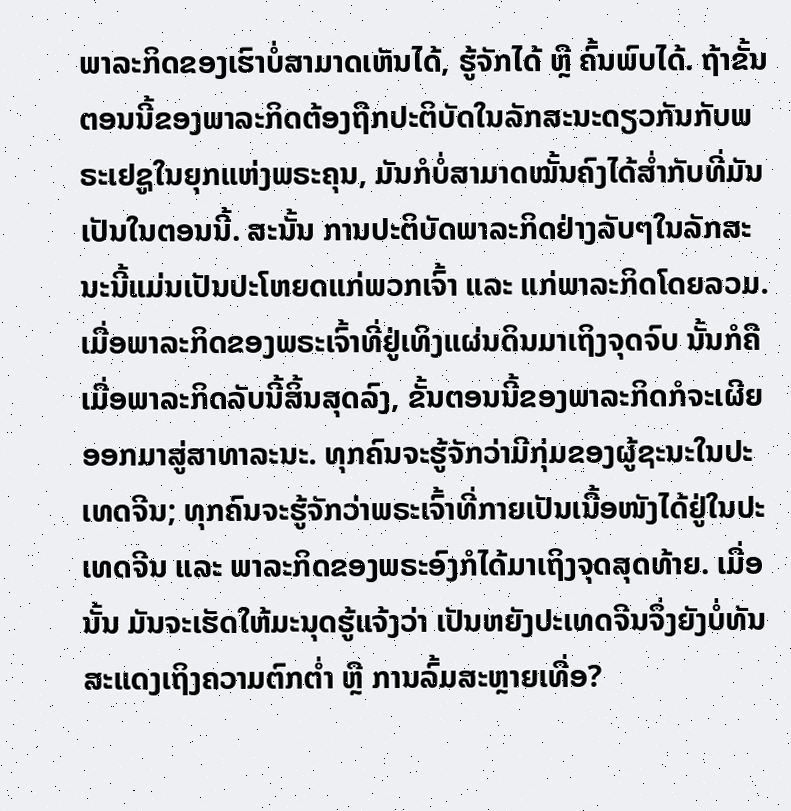ພາລະກິດຂອງເຮົາບໍ່ສາມາດເຫັນໄດ້, ຮູ້ຈັກໄດ້ ຫຼື ຄົ້ນພົບໄດ້. ຖ້າຂັ້ນຕອນນີ້ຂອງພາລະກິດຕ້ອງຖືກປະຕິບັດໃນລັກສະນະດຽວກັນກັບພຣະເຢຊູໃນຍຸກແຫ່ງພຣະຄຸນ, ມັນກໍບໍ່ສາມາດໝັ້ນຄົງໄດ້ສໍ່າກັບທີ່ມັນເປັນໃນຕອນນີ້. ສະນັ້ນ ການປະຕິບັດພາລະກິດຢ່າງລັບໆໃນລັກສະນະນີ້ແມ່ນເປັນປະໂຫຍດແກ່ພວກເຈົ້າ ແລະ ແກ່ພາລະກິດໂດຍລວມ. ເມື່ອພາລະກິດຂອງພຣະເຈົ້າທີ່ຢູ່ເທິງແຜ່ນດິນມາເຖິງຈຸດຈົບ ນັ້ນກໍຄື ເມື່ອພາລະກິດລັບນີ້ສິ້ນສຸດລົງ, ຂັ້ນຕອນນີ້ຂອງພາລະກິດກໍຈະເຜີຍອອກມາສູ່ສາທາລະນະ. ທຸກຄົນຈະຮູ້ຈັກວ່າມີກຸ່ມຂອງຜູ້ຊະນະໃນປະເທດຈີນ; ທຸກຄົນຈະຮູ້ຈັກວ່າພຣະເຈົ້າທີ່ກາຍເປັນເນື້ອໜັງໄດ້ຢູ່ໃນປະເທດຈີນ ແລະ ພາລະກິດຂອງພຣະອົງກໍໄດ້ມາເຖິງຈຸດສຸດທ້າຍ. ເມື່ອນັ້ນ ມັນຈະເຮັດໃຫ້ມະນຸດຮູ້ແຈ້ງວ່າ ເປັນຫຍັງປະເທດຈີນຈຶ່ງຍັງບໍ່ທັນສະແດງເຖິງຄວາມຕົກຕໍ່າ ຫຼື ການລົ້ມສະຫຼາຍເທື່ອ?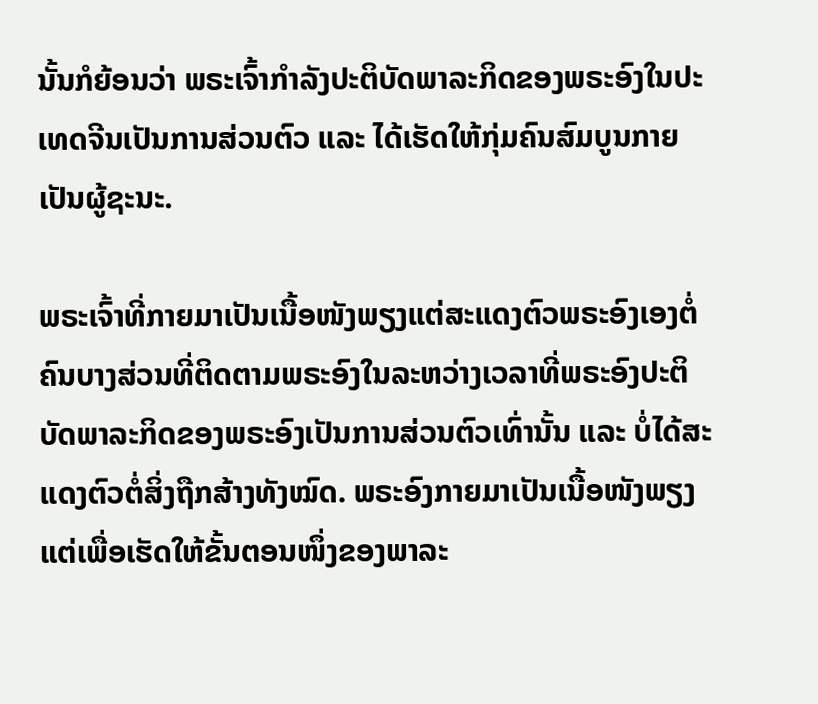ນັ້ນກໍຍ້ອນວ່າ ພຣະເຈົ້າກຳລັງປະຕິບັດພາລະກິດຂອງພຣະອົງໃນປະເທດຈີນເປັນການສ່ວນຕົວ ແລະ ໄດ້ເຮັດໃຫ້ກຸ່ມຄົນສົມບູນກາຍເປັນຜູ້ຊະນະ.

ພຣະເຈົ້າທີ່ກາຍມາເປັນເນື້ອໜັງພຽງແຕ່ສະແດງຕົວພຣະອົງເອງຕໍ່ຄົນບາງສ່ວນທີ່ຕິດຕາມພຣະອົງໃນລະຫວ່າງເວລາທີ່ພຣະອົງປະຕິບັດພາລະກິດຂອງພຣະອົງເປັນການສ່ວນຕົວເທົ່ານັ້ນ ແລະ ບໍ່ໄດ້ສະແດງຕົວຕໍ່ສິ່ງຖືກສ້າງທັງໝົດ. ພຣະອົງກາຍມາເປັນເນື້ອໜັງພຽງແຕ່ເພື່ອເຮັດໃຫ້ຂັ້ນຕອນໜຶ່ງຂອງພາລະ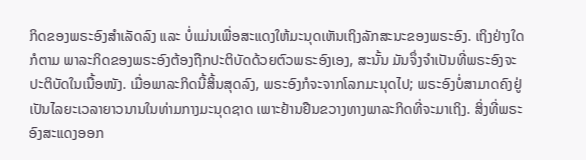ກິດຂອງພຣະອົງສຳເລັດລົງ ແລະ ບໍ່ແມ່ນເພື່ອສະແດງໃຫ້ມະນຸດເຫັນເຖິງລັກສະນະຂອງພຣະອົງ. ເຖິງຢ່າງໃດກໍຕາມ ພາລະກິດຂອງພຣະອົງຕ້ອງຖືກປະຕິບັດດ້ວຍຕົວພຣະອົງເອງ, ສະນັ້ນ ມັນຈຶ່ງຈຳເປັນທີ່ພຣະອົງຈະປະຕິບັດໃນເນື້ອໜັງ. ເມື່ອພາລະກິດນີ້ສິ້ນສຸດລົງ, ພຣະອົງກໍຈະຈາກໂລກມະນຸດໄປ; ພຣະອົງບໍ່ສາມາດຄົງຢູ່ເປັນໄລຍະເວລາຍາວນານໃນທ່າມກາງມະນຸດຊາດ ເພາະຢ້ານຢືນຂວາງທາງພາລະກິດທີ່ຈະມາເຖິງ. ສິ່ງທີ່ພຣະອົງສະແດງອອກ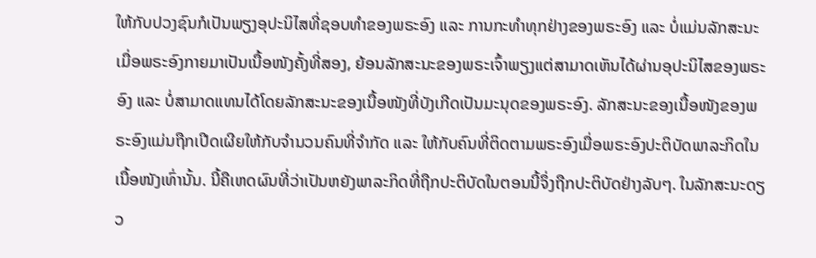ໃຫ້ກັບປວງຊົນກໍເປັນພຽງອຸປະນິໄສທີ່ຊອບທຳຂອງພຣະອົງ ແລະ ການກະທຳທຸກຢ່າງຂອງພຣະອົງ ແລະ ບໍ່ແມ່ນລັກສະນະ ເມື່ອພຣະອົງກາຍມາເປັນເນື້ອໜັງຄັ້ງທີ່ສອງ, ຍ້ອນລັກສະນະຂອງພຣະເຈົ້າພຽງແຕ່ສາມາດເຫັນໄດ້ຜ່ານອຸປະນິໄສຂອງພຣະອົງ ແລະ ບໍ່ສາມາດແທນໄດ້ໂດຍລັກສະນະຂອງເນື້ອໜັງທີ່ບັງເກີດເປັນມະນຸດຂອງພຣະອົງ. ລັກສະນະຂອງເນື້ອໜັງຂອງພຣະອົງແມ່ນຖືກເປີດເຜີຍໃຫ້ກັບຈຳນວນຄົນທີ່ຈຳກັດ ແລະ ໃຫ້ກັບຄົນທີ່ຕິດຕາມພຣະອົງເມື່ອພຣະອົງປະຕິບັດພາລະກິດໃນເນື້ອໜັງເທົ່ານັ້ນ. ນີ້ຄືເຫດຜົນທີ່ວ່າເປັນຫຍັງພາລະກິດທີ່ຖືກປະຕິບັດໃນຕອນນີ້ຈຶ່ງຖືກປະຕິບັດຢ່າງລັບໆ. ໃນລັກສະນະດຽວ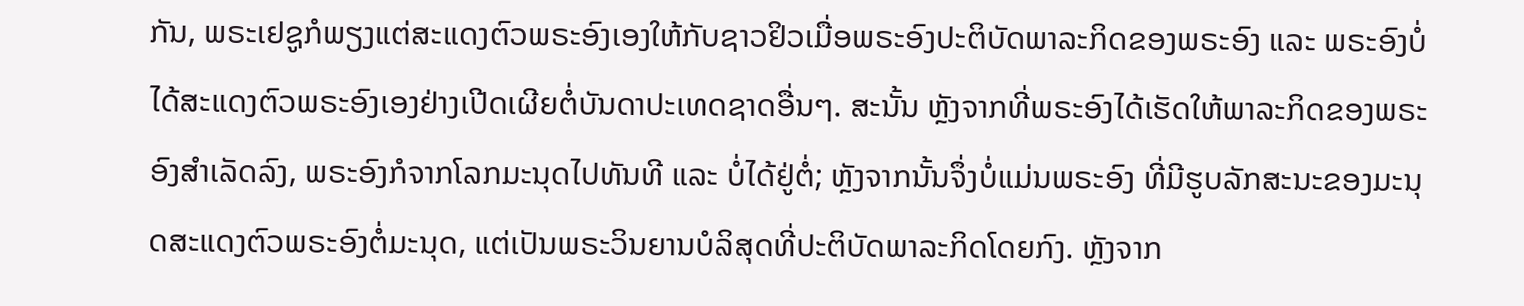ກັນ, ພຣະເຢຊູກໍພຽງແຕ່ສະແດງຕົວພຣະອົງເອງໃຫ້ກັບຊາວຢິວເມື່ອພຣະອົງປະຕິບັດພາລະກິດຂອງພຣະອົງ ແລະ ພຣະອົງບໍ່ໄດ້ສະແດງຕົວພຣະອົງເອງຢ່າງເປີດເຜີຍຕໍ່ບັນດາປະເທດຊາດອື່ນໆ. ສະນັ້ນ ຫຼັງຈາກທີ່ພຣະອົງໄດ້ເຮັດໃຫ້ພາລະກິດຂອງພຣະອົງສຳເລັດລົງ, ພຣະອົງກໍຈາກໂລກມະນຸດໄປທັນທີ ແລະ ບໍ່ໄດ້ຢູ່ຕໍ່; ຫຼັງຈາກນັ້ນຈຶ່ງບໍ່ແມ່ນພຣະອົງ ທີ່ມີຮູບລັກສະນະຂອງມະນຸດສະແດງຕົວພຣະອົງຕໍ່ມະນຸດ, ແຕ່ເປັນພຣະວິນຍານບໍລິສຸດທີ່ປະຕິບັດພາລະກິດໂດຍກົງ. ຫຼັງຈາກ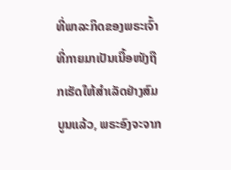ທີ່ພາລະກິດຂອງພຣະເຈົ້າທີ່ກາຍມາເປັນເນື້ອໜັງຖືກເຮັດໃຫ້ສຳເລັດຢ່າງສົມບູນແລ້ວ, ພຣະອົງຈະຈາກ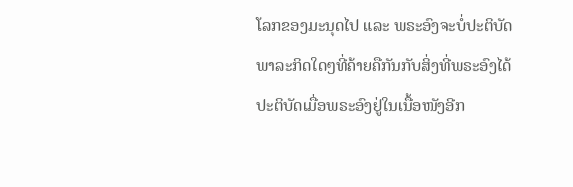ໂລກຂອງມະນຸດໄປ ແລະ ພຣະອົງຈະບໍ່ປະຕິບັດພາລະກິດໃດໆທີ່ຄ້າຍຄືກັນກັບສິ່ງທີ່ພຣະອົງໄດ້ປະຕິບັດເມື່ອພຣະອົງຢູ່ໃນເນື້ອໜັງອີກ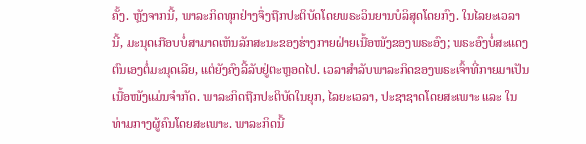ຄັ້ງ. ຫຼັງຈາກນີ້, ພາລະກິດທຸກຢ່າງຈຶ່ງຖືກປະຕິບັດໂດຍພຣະວິນຍານບໍລິສຸດໂດຍກົງ. ໃນໄລຍະເວລານີ້, ມະນຸດເກືອບບໍ່ສາມາດເຫັນລັກສະນະຂອງຮ່າງກາຍຝ່າຍເນື້ອໜັງຂອງພຣະອົງ; ພຣະອົງບໍ່ສະແດງຕົນເອງຕໍ່ມະນຸດເລີຍ, ແຕ່ຍັງຄົງລີ້ລັບຢູ່ຕະຫຼອດໄປ. ເວລາສຳລັບພາລະກິດຂອງພຣະເຈົ້າທີ່ກາຍມາເປັນເນື້ອໜັງແມ່ນຈຳກັດ. ພາລະກິດຖືກປະຕິບັດໃນຍຸກ, ໄລຍະເວລາ, ປະຊາຊາດໂດຍສະເພາະ ແລະ ໃນທ່າມກາງຜູ້ຄົນໂດຍສະເພາະ. ພາລະກິດນີ້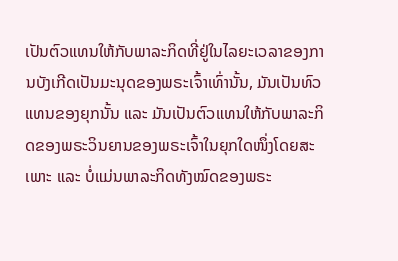ເປັນຕົວແທນໃຫ້ກັບພາລະກິດທີ່ຢູ່ໃນໄລຍະເວລາຂອງການບັງເກີດເປັນມະນຸດຂອງພຣະເຈົ້າເທົ່ານັ້ນ, ມັນເປັນທົວແທນຂອງຍຸກນັ້ນ ແລະ ມັນເປັນຕົວແທນໃຫ້ກັບພາລະກິດຂອງພຣະວິນຍານຂອງພຣະເຈົ້າໃນຍຸກໃດໜຶ່ງໂດຍສະເພາະ ແລະ ບໍ່ແມ່ນພາລະກິດທັງໝົດຂອງພຣະ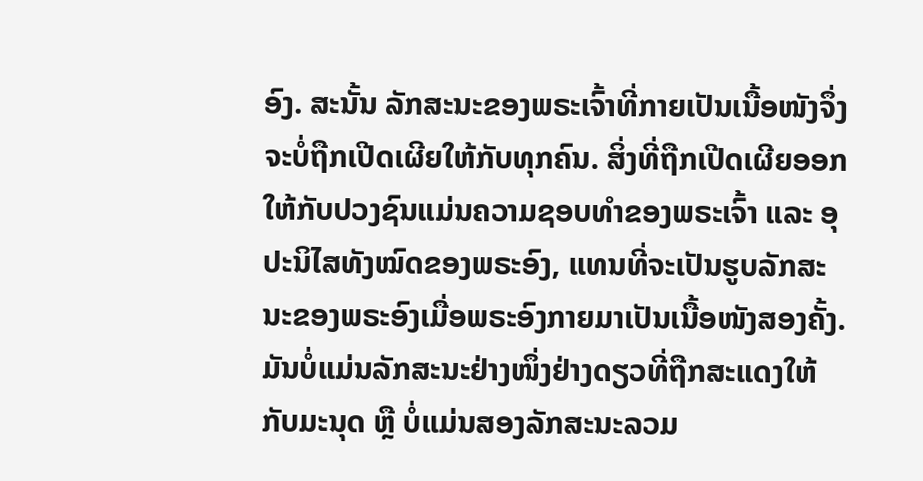ອົງ. ສະນັ້ນ ລັກສະນະຂອງພຣະເຈົ້າທີ່ກາຍເປັນເນື້ອໜັງຈຶ່ງຈະບໍ່ຖືກເປີດເຜີຍໃຫ້ກັບທຸກຄົນ. ສິ່ງທີ່ຖືກເປີດເຜີຍອອກໃຫ້ກັບປວງຊົນແມ່ນຄວາມຊອບທຳຂອງພຣະເຈົ້າ ແລະ ອຸປະນິໄສທັງໝົດຂອງພຣະອົງ, ແທນທີ່ຈະເປັນຮູບລັກສະນະຂອງພຣະອົງເມື່ອພຣະອົງກາຍມາເປັນເນື້ອໜັງສອງຄັ້ງ. ມັນບໍ່ແມ່ນລັກສະນະຢ່າງໜຶ່ງຢ່າງດຽວທີ່ຖືກສະແດງໃຫ້ກັບມະນຸດ ຫຼື ບໍ່ແມ່ນສອງລັກສະນະລວມ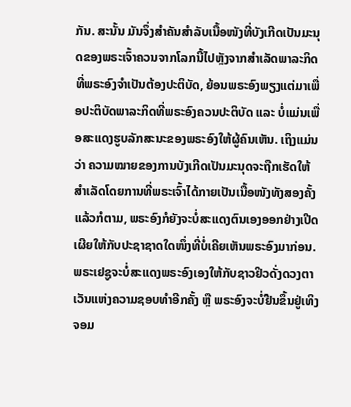ກັນ. ສະນັ້ນ ມັນຈຶ່ງສຳຄັນສໍາລັບເນື້ອໜັງທີ່ບັງເກີດເປັນມະນຸດຂອງພຣະເຈົ້າຄວນຈາກໂລກນີ້ໄປຫຼັງຈາກສຳເລັດພາລະກິດທີ່ພຣະອົງຈຳເປັນຕ້ອງປະຕິບັດ, ຍ້ອນພຣະອົງພຽງແຕ່ມາເພື່ອປະຕິບັດພາລະກິດທີ່ພຣະອົງຄວນປະຕິບັດ ແລະ ບໍ່ແມ່ນເພື່ອສະແດງຮູບລັກສະນະຂອງພຣະອົງໃຫ້ຜູ້ຄົນເຫັນ. ເຖິງແມ່ນວ່າ ຄວາມໝາຍຂອງການບັງເກີດເປັນມະນຸດຈະຖືກເຮັດໃຫ້ສຳເລັດໂດຍການທີ່ພຣະເຈົ້າໄດ້ກາຍເປັນເນື້ອໜັງທັງສອງຄັ້ງແລ້ວກໍຕາມ, ພຣະອົງກໍຍັງຈະບໍ່ສະແດງຕົນເອງອອກຢ່າງເປີດເຜີຍໃຫ້ກັບປະຊາຊາດໃດໜຶ່ງທີ່ບໍ່ເຄີຍເຫັນພຣະອົງມາກ່ອນ. ພຣະເຢຊູຈະບໍ່ສະແດງພຣະອົງເອງໃຫ້ກັບຊາວຢິວດັ່ງດວງຕາເວັນແຫ່ງຄວາມຊອບທຳອີກຄັ້ງ ຫຼື ພຣະອົງຈະບໍ່ຢືນຂຶ້ນຢູ່ເທິງຈອມ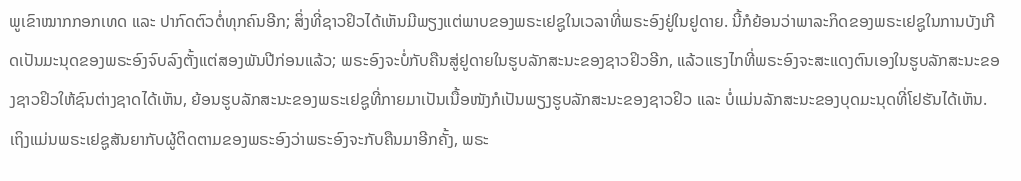ພູເຂົາໝາກກອກເທດ ແລະ ປາກົດຕົວຕໍ່ທຸກຄົນອີກ; ສິ່ງທີ່ຊາວຢິວໄດ້ເຫັນມີພຽງແຕ່ພາບຂອງພຣະເຢຊູໃນເວລາທີ່ພຣະອົງຢູ່ໃນຢູດາຍ. ນີ້ກໍຍ້ອນວ່າພາລະກິດຂອງພຣະເຢຊູໃນການບັງເກີດເປັນມະນຸດຂອງພຣະອົງຈົບລົງຕັ້ງແຕ່ສອງພັນປີກ່ອນແລ້ວ; ພຣະອົງຈະບໍ່ກັບຄືນສູ່ຢູດາຍໃນຮູບລັກສະນະຂອງຊາວຢິວອີກ, ແລ້ວແຮງໄກທີ່ພຣະອົງຈະສະແດງຕົນເອງໃນຮູບລັກສະນະຂອງຊາວຢິວໃຫ້ຊົນຕ່າງຊາດໄດ້ເຫັນ, ຍ້ອນຮູບລັກສະນະຂອງພຣະເຢຊູທີ່ກາຍມາເປັນເນື້ອໜັງກໍເປັນພຽງຮູບລັກສະນະຂອງຊາວຢິວ ແລະ ບໍ່ແມ່ນລັກສະນະຂອງບຸດມະນຸດທີ່ໂຢຮັນໄດ້ເຫັນ. ເຖິງແມ່ນພຣະເຢຊູສັນຍາກັບຜູ້ຕິດຕາມຂອງພຣະອົງວ່າພຣະອົງຈະກັບຄືນມາອີກຄັ້ງ, ພຣະ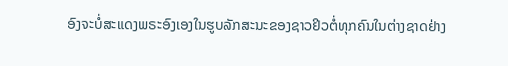ອົງຈະບໍ່ສະແດງພຣະອົງເອງໃນຮູບລັກສະນະຂອງຊາວຢິວຕໍ່ທຸກຄົນໃນຕ່າງຊາດຢ່າງ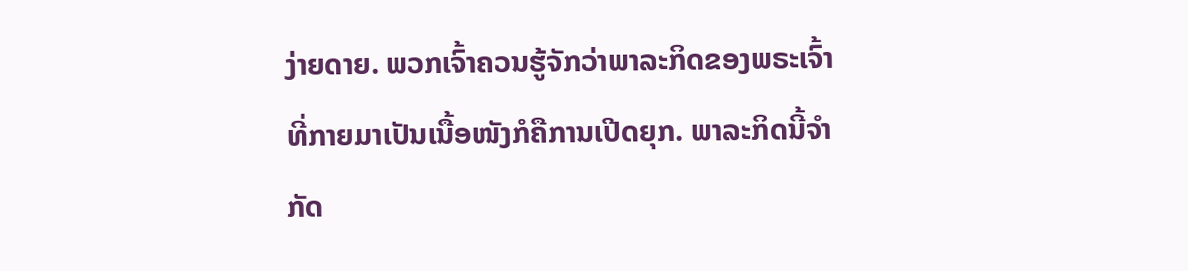ງ່າຍດາຍ. ພວກເຈົ້າຄວນຮູ້ຈັກວ່າພາລະກິດຂອງພຣະເຈົ້າທີ່ກາຍມາເປັນເນື້ອໜັງກໍຄືການເປີດຍຸກ. ພາລະກິດນີ້ຈຳກັດ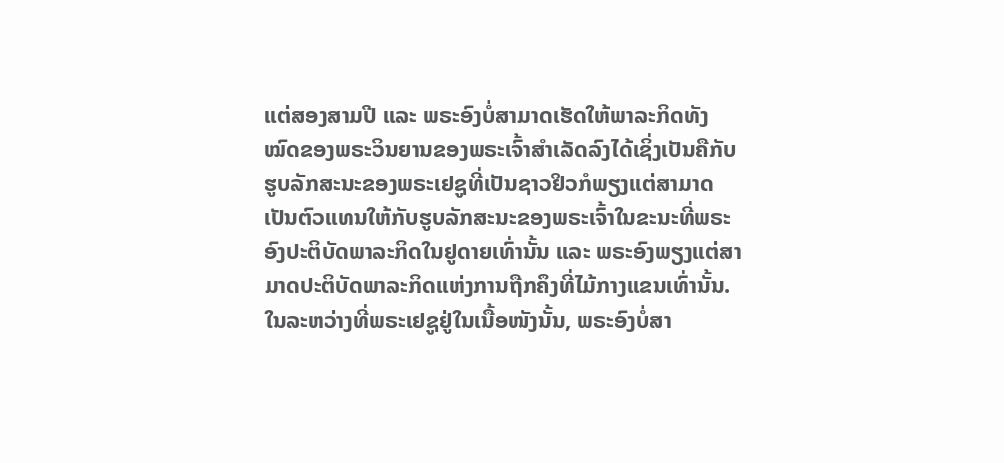ແຕ່ສອງສາມປີ ແລະ ພຣະອົງບໍ່ສາມາດເຮັດໃຫ້ພາລະກິດທັງໝົດຂອງພຣະວິນຍານຂອງພຣະເຈົ້າສຳເລັດລົງໄດ້ເຊິ່ງເປັນຄືກັບຮູບລັກສະນະຂອງພຣະເຢຊູທີ່ເປັນຊາວຢິວກໍພຽງແຕ່ສາມາດເປັນຕົວແທນໃຫ້ກັບຮູບລັກສະນະຂອງພຣະເຈົ້າໃນຂະນະທີ່ພຣະອົງປະຕິບັດພາລະກິດໃນຢູດາຍເທົ່ານັ້ນ ແລະ ພຣະອົງພຽງແຕ່ສາມາດປະຕິບັດພາລະກິດແຫ່ງການຖືກຄຶງທີ່ໄມ້ກາງແຂນເທົ່ານັ້ນ. ໃນລະຫວ່າງທີ່ພຣະເຢຊູຢູ່ໃນເນື້ອໜັງນັ້ນ, ພຣະອົງບໍ່ສາ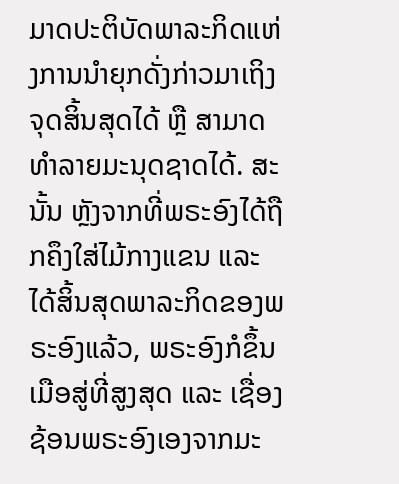ມາດປະຕິບັດພາລະກິດແຫ່ງການນໍາຍຸກດັ່ງກ່າວມາເຖິງຈຸດສິ້ນສຸດໄດ້ ຫຼື ສາມາດທຳລາຍມະນຸດຊາດໄດ້. ສະນັ້ນ ຫຼັງຈາກທີ່ພຣະອົງໄດ້ຖືກຄຶງໃສ່ໄມ້ກາງແຂນ ແລະ ໄດ້ສິ້ນສຸດພາລະກິດຂອງພຣະອົງແລ້ວ, ພຣະອົງກໍຂຶ້ນເມືອສູ່ທີ່ສູງສຸດ ແລະ ເຊື່ອງຊ້ອນພຣະອົງເອງຈາກມະ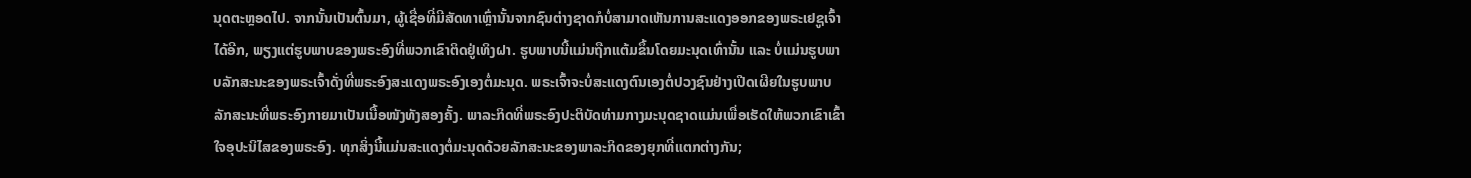ນຸດຕະຫຼອດໄປ. ຈາກນັ້ນເປັນຕົ້ນມາ, ຜູ້ເຊື່ອທີ່ມີສັດທາເຫຼົ່ານັ້ນຈາກຊົນຕ່າງຊາດກໍບໍ່ສາມາດເຫັນການສະແດງອອກຂອງພຣະເຢຊູເຈົ້າໄດ້ອີກ, ພຽງແຕ່ຮູບພາບຂອງພຣະອົງທີ່ພວກເຂົາຕິດຢູ່ເທິງຝາ. ຮູບພາບນີ້ແມ່ນຖືກແຕ້ມຂຶ້ນໂດຍມະນຸດເທົ່ານັ້ນ ແລະ ບໍ່ແມ່ນຮູບພາບລັກສະນະຂອງພຣະເຈົ້າດັ່ງທີ່ພຣະອົງສະແດງພຣະອົງເອງຕໍ່ມະນຸດ. ພຣະເຈົ້າຈະບໍ່ສະແດງຕົນເອງຕໍ່ປວງຊົນຢ່າງເປີດເຜີຍໃນຮູບພາບລັກສະນະທີ່ພຣະອົງກາຍມາເປັນເນື້ອໜັງທັງສອງຄັ້ງ. ພາລະກິດທີ່ພຣະອົງປະຕິບັດທ່າມກາງມະນຸດຊາດແມ່ນເພື່ອເຮັດໃຫ້ພວກເຂົາເຂົ້າໃຈອຸປະນິໄສຂອງພຣະອົງ. ທຸກສິ່ງນີ້ແມ່ນສະແດງຕໍ່ມະນຸດດ້ວຍລັກສະນະຂອງພາລະກິດຂອງຍຸກທີ່ແຕກຕ່າງກັນ;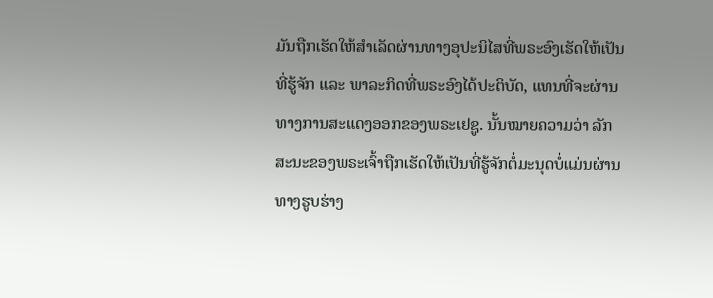ມັນຖືກເຮັດໃຫ້ສຳເລັດຜ່ານທາງອຸປະນິໄສທີ່ພຣະອົງເຮັດໃຫ້ເປັນທີ່ຮູ້ຈັກ ແລະ ພາລະກິດທີ່ພຣະອົງໄດ້ປະຕິບັດ, ແທນທີ່ຈະຜ່ານທາງການສະແດງອອກຂອງພຣະເຢຊູ. ນັ້ນໝາຍຄວາມວ່າ ລັກສະນະຂອງພຣະເຈົ້າຖືກເຮັດໃຫ້ເປັນທີ່ຮູ້ຈັກຕໍ່ມະນຸດບໍ່ແມ່ນຜ່ານທາງຮູບຮ່າງ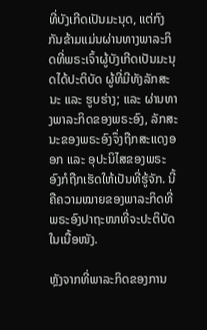ທີ່ບັງເກີດເປັນມະນຸດ, ແຕ່ກົງກັນຂ້າມແມ່ນຜ່ານທາງພາລະກິດທີ່ພຣະເຈົ້າຜູ້ບັງເກີດເປັນມະນຸດໄດ້ປະຕິບັດ ຜູ້ທີ່ມີທັງລັກສະນະ ແລະ ຮູບຮ່າງ; ແລະ ຜ່ານທາງພາລະກິດຂອງພຣະອົງ, ລັກສະນະຂອງພຣະອົງຈຶ່ງຖືກສະແດງອອກ ແລະ ອຸປະນິໄສຂອງພຣະອົງກໍຖືກເຮັດໃຫ້ເປັນທີ່ຮູ້ຈັກ. ນີ້ຄືຄວາມໝາຍຂອງພາລະກິດທີ່ພຣະອົງປາຖະໜາທີ່ຈະປະຕິບັດໃນເນື້ອໜັງ.

ຫຼັງຈາກທີ່ພາລະກິດຂອງການ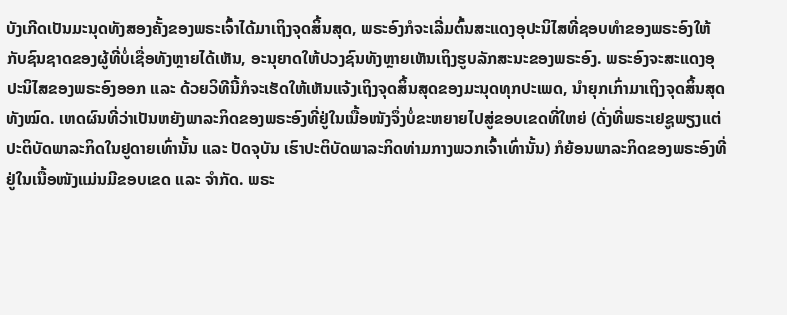ບັງເກີດເປັນມະນຸດທັງສອງຄັ້ງຂອງພຣະເຈົ້າໄດ້ມາເຖິງຈຸດສິ້ນສຸດ, ພຣະອົງກໍຈະເລີ່ມຕົ້ນສະແດງອຸປະນິໄສທີ່ຊອບທຳຂອງພຣະອົງໃຫ້ກັບຊົນຊາດຂອງຜູ້ທີ່ບໍ່ເຊື່ອທັງຫຼາຍໄດ້ເຫັນ, ອະນຸຍາດໃຫ້ປວງຊົນທັງຫຼາຍເຫັນເຖິງຮູບລັກສະນະຂອງພຣະອົງ. ພຣະອົງຈະສະແດງອຸປະນິໄສຂອງພຣະອົງອອກ ແລະ ດ້ວຍວິທີນີ້ກໍຈະເຮັດໃຫ້ເຫັນແຈ້ງເຖິງຈຸດສິ້ນສຸດຂອງມະນຸດທຸກປະເພດ, ນໍາຍຸກເກົ່າມາເຖິງຈຸດສິ້ນສຸດທັງໝົດ. ເຫດຜົນທີ່ວ່າເປັນຫຍັງພາລະກິດຂອງພຣະອົງທີ່ຢູ່ໃນເນື້ອໜັງຈຶ່ງບໍ່ຂະຫຍາຍໄປສູ່ຂອບເຂດທີ່ໃຫຍ່ (ດັ່ງທີ່ພຣະເຢຊູພຽງແຕ່ປະຕິບັດພາລະກິດໃນຢູດາຍເທົ່ານັ້ນ ແລະ ປັດຈຸບັນ ເຮົາປະຕິບັດພາລະກິດທ່າມກາງພວກເຈົ້າເທົ່ານັ້ນ) ກໍຍ້ອນພາລະກິດຂອງພຣະອົງທີ່ຢູ່ໃນເນື້ອໜັງແມ່ນມີຂອບເຂດ ແລະ ຈຳກັດ. ພຣະ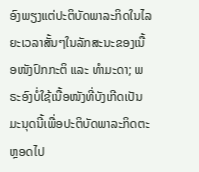ອົງພຽງແຕ່ປະຕິບັດພາລະກິດໃນໄລຍະເວລາສັ້ນໆໃນລັກສະນະຂອງເນື້ອໜັງປົກກະຕິ ແລະ ທຳມະດາ; ພຣະອົງບໍ່ໃຊ້ເນື້ອໜັງທີ່ບັງເກີດເປັນມະນຸດນີ້ເພື່ອປະຕິບັດພາລະກິດຕະຫຼອດໄປ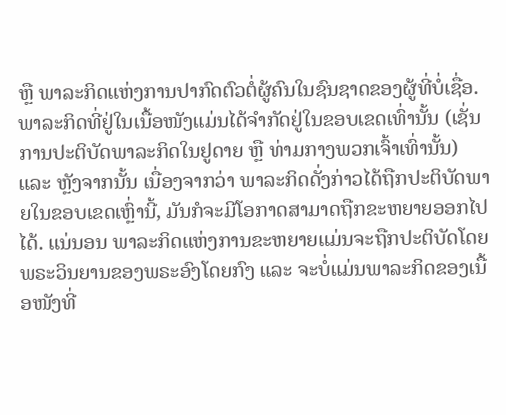ຫຼື ພາລະກິດແຫ່ງການປາກົດຕົວຕໍ່ຜູ້ຄົນໃນຊົນຊາດຂອງຜູ້ທີ່ບໍ່ເຊື່ອ. ພາລະກິດທີ່ຢູ່ໃນເນື້ອໜັງແມ່ນໄດ້ຈຳກັດຢູ່ໃນຂອບເຂດເທົ່ານັ້ນ (ເຊັ່ນການປະຕິບັດພາລະກິດໃນຢູດາຍ ຫຼື ທ່າມກາງພວກເຈົ້າເທົ່ານັ້ນ) ແລະ ຫຼັງຈາກນັ້ນ ເນື່ອງຈາກວ່າ ພາລະກິດດັ່ງກ່າວໄດ້ຖືກປະຕິບັດພາຍໃນຂອບເຂດເຫຼົ່ານີ້, ມັນກໍຈະມີໂອກາດສາມາດຖືກຂະຫຍາຍອອກໄປໄດ້. ແນ່ນອນ ພາລະກິດແຫ່ງການຂະຫຍາຍແມ່ນຈະຖືກປະຕິບັດໂດຍພຣະວິນຍານຂອງພຣະອົງໂດຍກົງ ແລະ ຈະບໍ່ແມ່ນພາລະກິດຂອງເນື້ອໜັງທີ່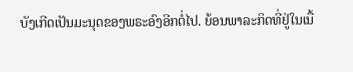ບັງເກີດເປັນມະນຸດຂອງພຣະອົງອີກຕໍ່ໄປ. ຍ້ອນພາລະກິດທີ່ຢູ່ໃນເນື້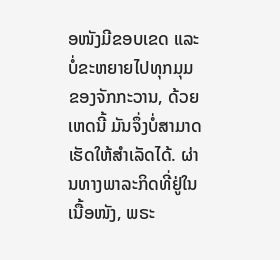ອໜັງມີຂອບເຂດ ແລະ ບໍ່ຂະຫຍາຍໄປທຸກມຸມຂອງຈັກກະວານ, ດ້ວຍເຫດນີ້ ມັນຈຶ່ງບໍ່ສາມາດເຮັດໃຫ້ສຳເລັດໄດ້. ຜ່ານທາງພາລະກິດທີ່ຢູ່ໃນເນື້ອໜັງ, ພຣະ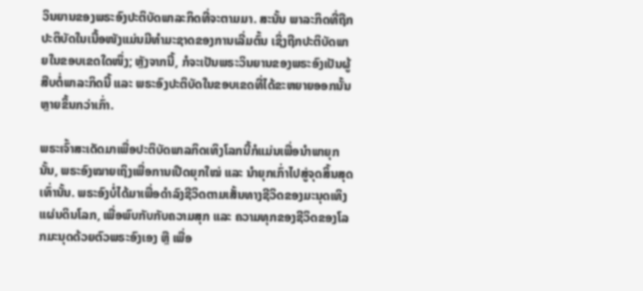ວິນຍານຂອງພຣະອົງປະຕິບັດພາລະກິດທີ່ຈະຕາມມາ. ສະນັ້ນ ພາລະກິດທີ່ຖືກປະຕິບັດໃນເນື້ອໜັງແມ່ນມີທຳມະຊາດຂອງການເລີ່ມຕົ້ນ ເຊິ່ງຖືກປະຕິບັດພາຍໃນຂອບເຂດໃດໜຶ່ງ; ຫຼັງຈາກນີ້, ກໍຈະເປັນພຣະວິນຍານຂອງພຣະອົງເປັນຜູ້ສືບຕໍ່ພາລະກິດນີ້ ແລະ ພຣະອົງປະຕິບັດໃນຂອບເຂດທີ່ໄດ້ຂະຫຍາຍອອກນັ້ນຫຼາຍຂຶ້ນກວ່າເກົ່າ.

ພຣະເຈົ້າສະເດັດມາເພື່ອປະຕິບັດພາລກິດເທິງໂລກນີ້ກໍແມ່ນເພື່ອນໍາພາຍຸກນັ້ນ, ພຣະອົງໝາຍເຖິງເພື່ອການເປີດຍຸກໃໝ່ ແລະ ນໍາຍຸກເກົ່າໄປສູ່ຈຸດສິ້ນສຸດເທົ່ານັ້ນ. ພຣະອົງບໍ່ໄດ້ມາເພື່ອດຳລົງຊີວິດຕາມເສັ້ນທາງຊີວິດຂອງມະນຸດເທິງແຜ່ນດິນໂລກ, ເພື່ອພົບກັບກັບຄວາມສຸກ ແລະ ຄວາມທຸກຂອງຊີວິດຂອງໂລກມະນຸດດ້ວຍຕົວພຣະອົງເອງ ຫຼື ເພື່ອ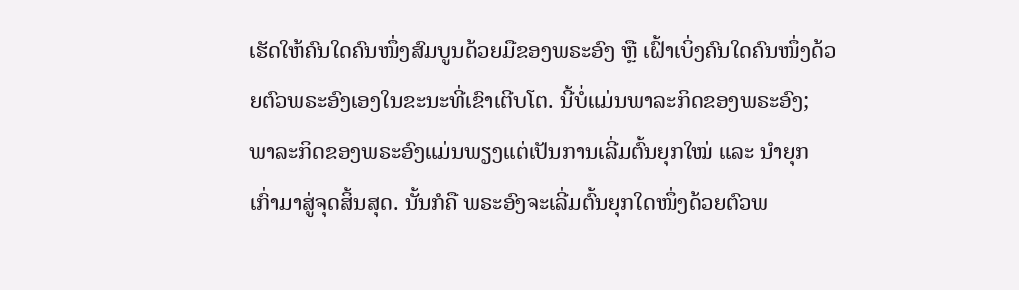ເຮັດໃຫ້ຄົນໃດຄົນໜຶ່ງສົມບູນດ້ວຍມືຂອງພຣະອົງ ຫຼື ເຝົ້າເບິ່ງຄົນໃດຄົນໜຶ່ງດ້ວຍຕົວພຣະອົງເອງໃນຂະນະທີ່ເຂົາເຕີບໂຕ. ນີ້ບໍ່ແມ່ນພາລະກິດຂອງພຣະອົງ; ພາລະກິດຂອງພຣະອົງແມ່ນພຽງແຕ່ເປັນການເລີ່ມຕົ້ນຍຸກໃໝ່ ແລະ ນໍາຍຸກເກົ່າມາສູ່ຈຸດສິ້ນສຸດ. ນັ້ນກໍຄື ພຣະອົງຈະເລີ່ມຕົ້ນຍຸກໃດໜຶ່ງດ້ວຍຕົວພ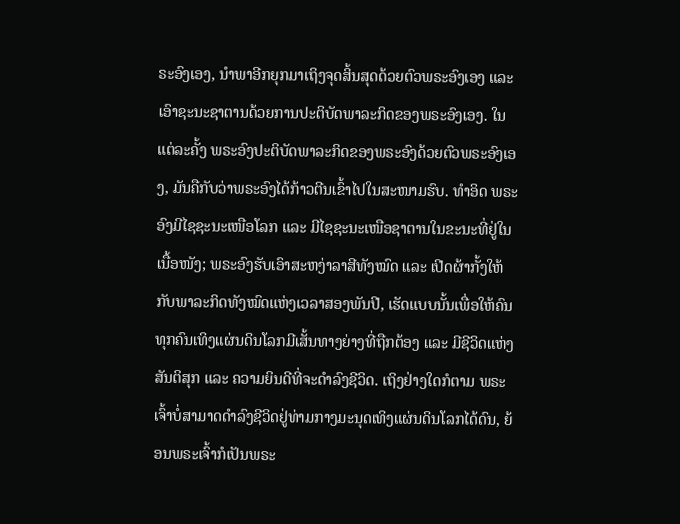ຣະອົງເອງ, ນໍາພາອີກຍຸກມາເຖິງຈຸດສິ້ນສຸດດ້ວຍຕົວພຣະອົງເອງ ແລະ ເອົາຊະນະຊາຕານດ້ວຍການປະຕິບັດພາລະກິດຂອງພຣະອົງເອງ. ໃນແຕ່ລະຄັ້ງ ພຣະອົງປະຕິບັດພາລະກິດຂອງພຣະອົງດ້ວຍຕົວພຣະອົງເອງ, ມັນຄືກັບວ່າພຣະອົງໄດ້ກ້າວຕີນເຂົ້າໄປໃນສະໜາມຮົບ. ທໍາອິດ ພຣະອົງມີໄຊຊະນະເໜືອໂລກ ແລະ ມີໄຊຊະນະເໜືອຊາຕານໃນຂະນະທີ່ຢູ່ໃນເນື້ອໜັງ; ພຣະອົງຮັບເອົາສະຫງ່າລາສີທັງໝົດ ແລະ ເປີດຜ້າກັ້ງໃຫ້ກັບພາລະກິດທັງໝົດແຫ່ງເວລາສອງພັນປີ, ເຮັດແບບນັ້ນເພື່ອໃຫ້ຄົນທຸກຄົນເທິງແຜ່ນດິນໂລກມີເສັ້ນທາງຍ່າງທີ່ຖືກຕ້ອງ ແລະ ມີຊີວິດແຫ່ງສັນຕິສຸກ ແລະ ຄວາມຍິນດີທີ່ຈະດຳລົງຊີວິດ. ເຖິງຢ່າງໃດກໍຕາມ ພຣະເຈົ້າບໍ່ສາມາດດຳລົງຊີວິດຢູ່ທ່າມກາງມະນຸດເທິງແຜ່ນດິນໂລກໄດ້ດົນ, ຍ້ອນພຣະເຈົ້າກໍເປັນພຣະ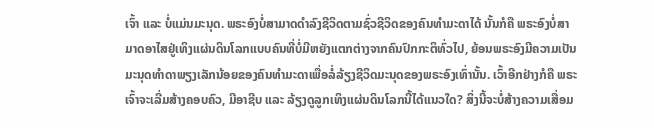ເຈົ້າ ແລະ ບໍ່ແມ່ນມະນຸດ. ພຣະອົງບໍ່ສາມາດດຳລົງຊີວິດຕາມຊົ່ວຊີວິດຂອງຄົນທຳມະດາໄດ້ ນັ້ນກໍຄື ພຣະອົງບໍ່ສາມາດອາໄສຢູ່ເທິງແຜ່ນດິນໂລກແບບຄົນທີ່ບໍ່ມີຫຍັງແຕກຕ່າງຈາກຄົນປົກກະຕິທົ່ວໄປ, ຍ້ອນພຣະອົງມີຄວາມເປັນມະນຸດທໍາດາພຽງເລັກນ້ອຍຂອງຄົນທຳມະດາເພື່ອລໍ່ລ້ຽງຊີວິດມະນຸດຂອງພຣະອົງເທົ່ານັ້ນ. ເວົ້າອີກຢ່າງກໍຄື ພຣະເຈົ້າຈະເລີ່ມສ້າງຄອບຄົວ, ມີອາຊີບ ແລະ ລ້ຽງດູລູກເທິງແຜ່ນດິນໂລກນີ້ໄດ້ແນວໃດ? ສິ່ງນີ້ຈະບໍ່ສ້າງຄວາມເສື່ອມ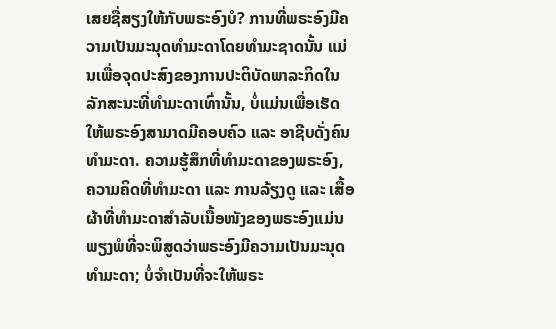ເສຍຊື່ສຽງໃຫ້ກັບພຣະອົງບໍ? ການທີ່ພຣະອົງມີຄວາມເປັນມະນຸດທຳມະດາໂດຍທຳມະຊາດນັ້ນ ແມ່ນເພື່ອຈຸດປະສົງຂອງການປະຕິບັດພາລະກິດໃນລັກສະນະທີ່ທຳມະດາເທົ່ານັ້ນ, ບໍ່ແມ່ນເພື່ອເຮັດໃຫ້ພຣະອົງສາມາດມີຄອບຄົວ ແລະ ອາຊີບດັ່ງຄົນທໍາມະດາ. ຄວາມຮູ້ສຶກທີ່ທຳມະດາຂອງພຣະອົງ, ຄວາມຄິດທີ່ທຳມະດາ ແລະ ການລ້ຽງດູ ແລະ ເສື້ອຜ້າທີ່ທຳມະດາສຳລັບເນື້ອໜັງຂອງພຣະອົງແມ່ນພຽງພໍທີ່ຈະພິສູດວ່າພຣະອົງມີຄວາມເປັນມະນຸດທຳມະດາ; ບໍ່ຈຳເປັນທີ່ຈະໃຫ້ພຣະ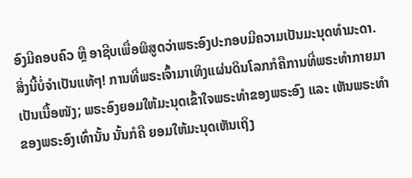ອົງມີຄອບຄົວ ຫຼື ອາຊີບເພື່ອພິສູດວ່າພຣະອົງປະກອບມີຄວາມເປັນມະນຸດທຳມະດາ. ສິ່ງນີ້ບໍ່ຈຳເປັນແທ້ໆ! ການທີ່ພຣະເຈົ້າມາເທິງແຜ່ນດິນໂລກກໍຄືການທີ່ພຣະທຳກາຍມາເປັນເນື້ອໜັງ; ພຣະອົງຍອມໃຫ້ມະນຸດເຂົ້າໃຈພຣະທຳຂອງພຣະອົງ ແລະ ເຫັນພຣະທຳຂອງພຣະອົງເທົ່ານັ້ນ ນັ້ນກໍຄື ຍອມໃຫ້ມະນຸດເຫັນເຖິງ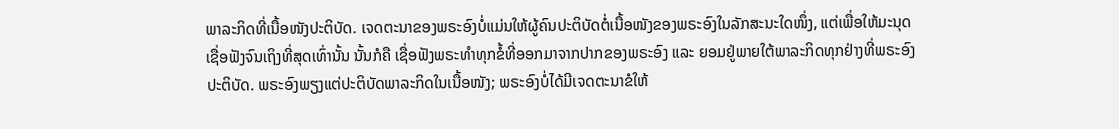ພາລະກິດທີ່ເນື້ອໜັງປະຕິບັດ. ເຈດຕະນາຂອງພຣະອົງບໍ່ແມ່ນໃຫ້ຜູ້ຄົນປະຕິບັດຕໍ່ເນື້ອໜັງຂອງພຣະອົງໃນລັກສະນະໃດໜຶ່ງ, ແຕ່ເພື່ອໃຫ້ມະນຸດເຊື່ອຟັງຈົນເຖິງທີ່ສຸດເທົ່ານັ້ນ ນັ້ນກໍຄື ເຊື່ອຟັງພຣະທຳທຸກຂໍ້ທີ່ອອກມາຈາກປາກຂອງພຣະອົງ ແລະ ຍອມຢູ່ພາຍໃຕ້ພາລະກິດທຸກຢ່າງທີ່ພຣະອົງປະຕິບັດ. ພຣະອົງພຽງແຕ່ປະຕິບັດພາລະກິດໃນເນື້ອໜັງ; ພຣະອົງບໍ່ໄດ້ມີເຈດຕະນາຂໍໃຫ້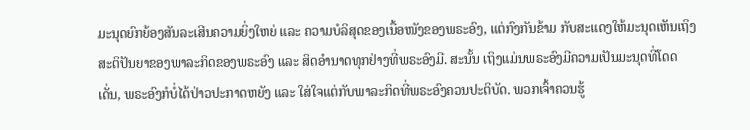ມະນຸດຍົກຍ້ອງສັນລະເສີນຄວາມຍິ່ງໃຫຍ່ ແລະ ຄວາມບໍລິສຸດຂອງເນື້ອໜັງຂອງພຣະອົງ, ແຕ່ກົງກັນຂ້າມ ກັບສະແດງໃຫ້ມະນຸດເຫັນເຖິງສະຕິປັນຍາຂອງພາລະກິດຂອງພຣະອົງ ແລະ ສິດອຳນາດທຸກຢ່າງທີ່ພຣະອົງມີ. ສະນັ້ນ ເຖິງແມ່ນພຣະອົງມີຄວາມເປັນມະນຸດທີ່ໂດດເດັ່ນ, ພຣະອົງກໍບໍ່ໄດ້ປ່າວປະກາດຫຍັງ ແລະ ໃສ່ໃຈແຕ່ກັບພາລະກິດທີ່ພຣະອົງຄວນປະຕິບັດ. ພວກເຈົ້າຄວນຮູ້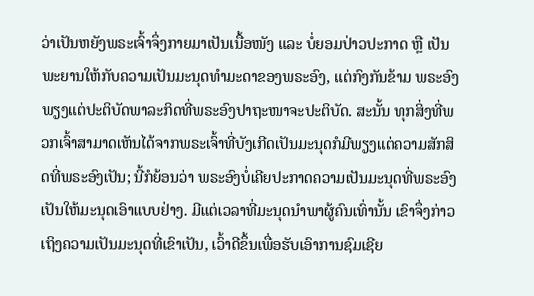ວ່າເປັນຫຍັງພຣະເຈົ້າຈຶ່ງກາຍມາເປັນເນື້ອໜັງ ແລະ ບໍ່ຍອມປ່າວປະກາດ ຫຼື ເປັນພະຍານໃຫ້ກັບຄວາມເປັນມະນຸດທຳມະດາຂອງພຣະອົງ, ແຕ່ກົງກັນຂ້າມ ພຣະອົງພຽງແຕ່ປະຕິບັດພາລະກິດທີ່ພຣະອົງປາຖະໜາຈະປະຕິບັດ. ສະນັ້ນ ທຸກສິ່ງທີ່ພວກເຈົ້າສາມາດເຫັນໄດ້ຈາກພຣະເຈົ້າທີ່ບັງເກີດເປັນມະນຸດກໍມີພຽງແຕ່ຄວາມສັກສິດທີ່ພຣະອົງເປັນ; ນີ້ກໍຍ້ອນວ່າ ພຣະອົງບໍ່ເຄີຍປະກາດຄວາມເປັນມະນຸດທີ່ພຣະອົງເປັນໃຫ້ມະນຸດເອົາແບບຢ່າງ. ມີແຕ່ເວລາທີ່ມະນຸດນໍາພາຜູ້ຄົນເທົ່ານັ້ນ ເຂົາຈຶ່ງກ່າວເຖິງຄວາມເປັນມະນຸດທີ່ເຂົາເປັນ, ເວົ້າດີຂຶ້ນເພື່ອຮັບເອົາການຊົມເຊີຍ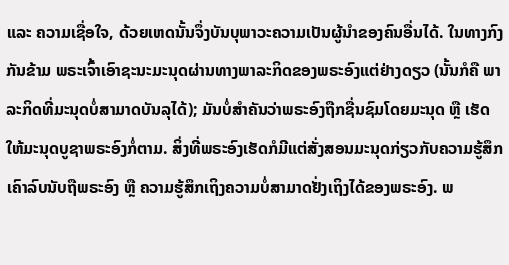ແລະ ຄວາມເຊື່ອໃຈ, ດ້ວຍເຫດນັ້ນຈຶ່ງບັນບຸພາວະຄວາມເປັນຜູ້ນຳຂອງຄົນອື່ນໄດ້. ໃນທາງກົງກັນຂ້າມ ພຣະເຈົ້າເອົາຊະນະມະນຸດຜ່ານທາງພາລະກິດຂອງພຣະອົງແຕ່ຢ່າງດຽວ (ນັ້ນກໍຄື ພາລະກິດທີ່ມະນຸດບໍ່ສາມາດບັນລຸໄດ້); ມັນບໍ່ສຳຄັນວ່າພຣະອົງຖືກຊື່ນຊົມໂດຍມະນຸດ ຫຼື ເຮັດໃຫ້ມະນຸດບູຊາພຣະອົງກໍ່ຕາມ. ສິ່ງທີ່ພຣະອົງເຮັດກໍມີແຕ່ສັ່ງສອນມະນຸດກ່ຽວກັບຄວາມຮູ້ສຶກເຄົາລົບນັບຖືພຣະອົງ ຫຼື ຄວາມຮູ້ສຶກເຖິງຄວາມບໍ່ສາມາດຢັ່ງເຖິງໄດ້ຂອງພຣະອົງ. ພ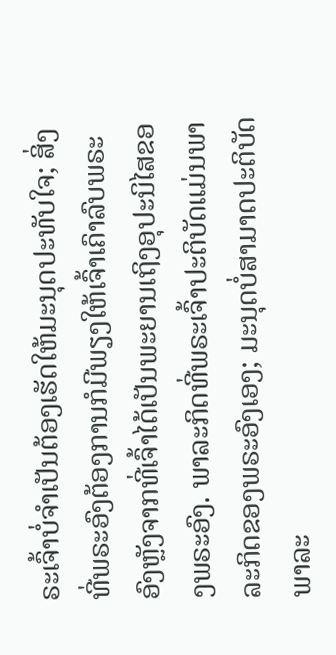ຣະເຈົ້າບໍ່ຈຳເປັນຕ້ອງເຮັດໃຫ້ມະນຸດປະທັບໃຈ; ສິ່ງທີ່ພຣະອົງຕ້ອງການກໍມີພຽງໃຫ້ເຈົ້າເຄົາລົບພຣະອົງຫຼັງຈາກທີ່ເຈົ້າໄດ້ເປັນພະຍານເຖິງອຸປະນິໄສຂອງພຣະອົງ. ພາລະກິດທີ່ພຣະເຈົ້າປະຕິບັດແມ່ນພາລະກິດຂອງພຣະອົງເອງ; ມະນຸດບໍ່ສາມາດປະຕິບັດພາລະ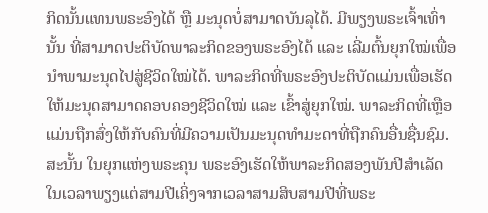ກິດນັ້ນແທນພຣະອົງໄດ້ ຫຼື ມະນຸດບໍ່ສາມາດບັນລຸໄດ້. ມີພຽງພຣະເຈົ້າເທົ່ານັ້ນ ທີ່ສາມາດປະຕິບັດພາລະກິດຂອງພຣະອົງໄດ້ ແລະ ເລີ່ມຕົ້ນຍຸກໃໝ່ເພື່ອນໍາພາມະນຸດໄປສູ່ຊີວິດໃໝ່ໄດ້. ພາລະກິດທີ່ພຣະອົງປະຕິບັດແມ່ນເພື່ອເຮັດໃຫ້ມະນຸດສາມາດຄອບຄອງຊີວິດໃໝ່ ແລະ ເຂົ້າສູ່ຍຸກໃໝ່. ພາລະກິດທີ່ເຫຼືອແມ່ນຖືກສົ່ງໃຫ້ກັບຄົນທີ່ມີຄວາມເປັນມະນຸດທຳມະດາທີ່ຖືກຄົນອື່ນຊື່ນຊົມ. ສະນັ້ນ ໃນຍຸກແຫ່ງພຣະຄຸນ ພຣະອົງເຮັດໃຫ້ພາລະກິດສອງພັນປີສຳເລັດໃນເວລາພຽງແຕ່ສາມປີເຄິ່ງຈາກເວລາສາມສິບສາມປີທີ່ພຣະ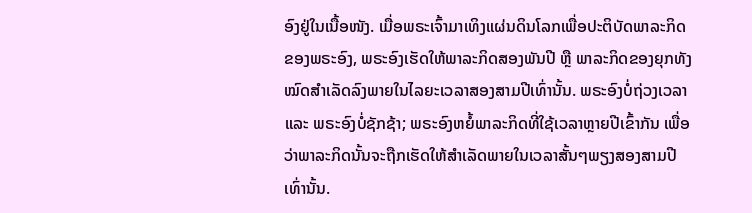ອົງຢູ່ໃນເນື້ອໜັງ. ເມື່ອພຣະເຈົ້າມາເທິງແຜ່ນດິນໂລກເພື່ອປະຕິບັດພາລະກິດຂອງພຣະອົງ, ພຣະອົງເຮັດໃຫ້ພາລະກິດສອງພັນປີ ຫຼື ພາລະກິດຂອງຍຸກທັງໝົດສຳເລັດລົງພາຍໃນໄລຍະເວລາສອງສາມປີເທົ່ານັ້ນ. ພຣະອົງບໍ່ຖ່ວງເວລາ ແລະ ພຣະອົງບໍ່ຊັກຊ້າ; ພຣະອົງຫຍໍ້ພາລະກິດທີ່ໃຊ້ເວລາຫຼາຍປີເຂົ້າກັນ ເພື່ອວ່າພາລະກິດນັ້ນຈະຖືກເຮັດໃຫ້ສຳເລັດພາຍໃນເວລາສັ້ນໆພຽງສອງສາມປີເທົ່ານັ້ນ.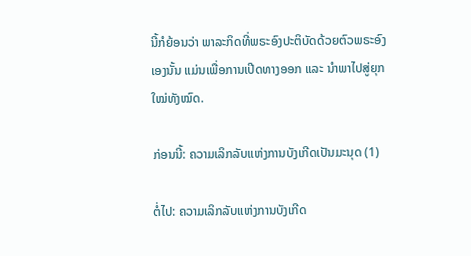ນີ້ກໍຍ້ອນວ່າ ພາລະກິດທີ່ພຣະອົງປະຕິບັດດ້ວຍຕົວພຣະອົງເອງນັ້ນ ແມ່ນເພື່ອການເປີດທາງອອກ ແລະ ນໍາພາໄປສູ່ຍຸກໃໝ່ທັງໝົດ.

ກ່ອນນີ້: ຄວາມເລິກລັບແຫ່ງການບັງເກີດເປັນມະນຸດ (1)

ຕໍ່ໄປ: ຄວາມເລິກລັບແຫ່ງການບັງເກີດ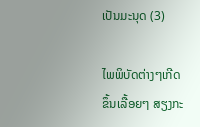ເປັນມະນຸດ (3)

ໄພພິບັດຕ່າງໆເກີດຂຶ້ນເລື້ອຍໆ ສຽງກະ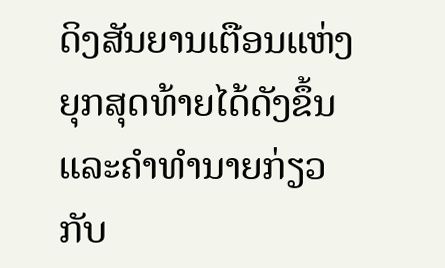ດິງສັນຍານເຕືອນແຫ່ງຍຸກສຸດທ້າຍໄດ້ດັງຂຶ້ນ ແລະຄໍາທໍານາຍກ່ຽວກັບ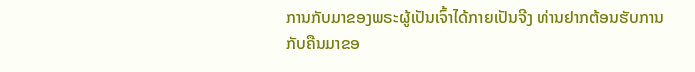ການກັບມາຂອງພຣະຜູ້ເປັນເຈົ້າໄດ້ກາຍເປັນຈີງ ທ່ານຢາກຕ້ອນຮັບການກັບຄືນມາຂອ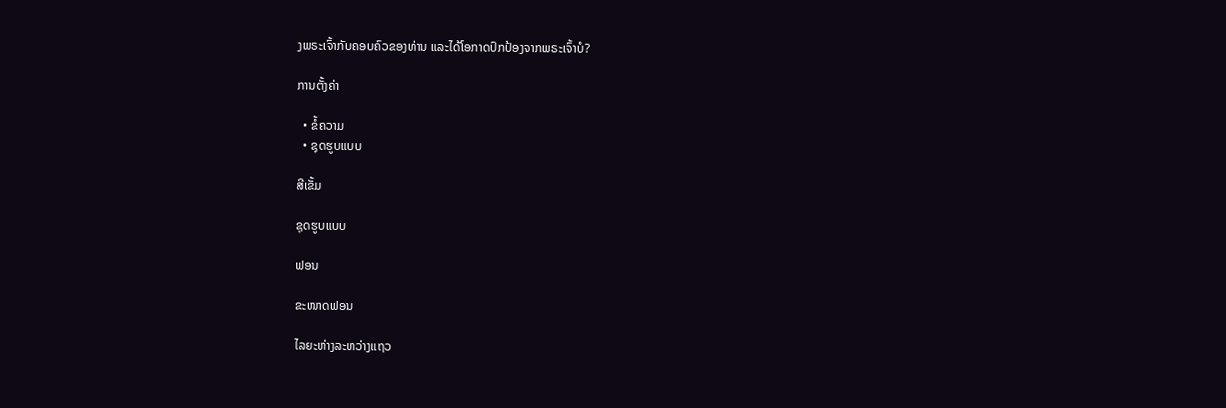ງພຣະເຈົ້າກັບຄອບຄົວຂອງທ່ານ ແລະໄດ້ໂອກາດປົກປ້ອງຈາກພຣະເຈົ້າບໍ?

ການຕັ້ງຄ່າ

  • ຂໍ້ຄວາມ
  • ຊຸດຮູບແບບ

ສີເຂັ້ມ

ຊຸດຮູບແບບ

ຟອນ

ຂະໜາດຟອນ

ໄລຍະຫ່າງລະຫວ່າງແຖວ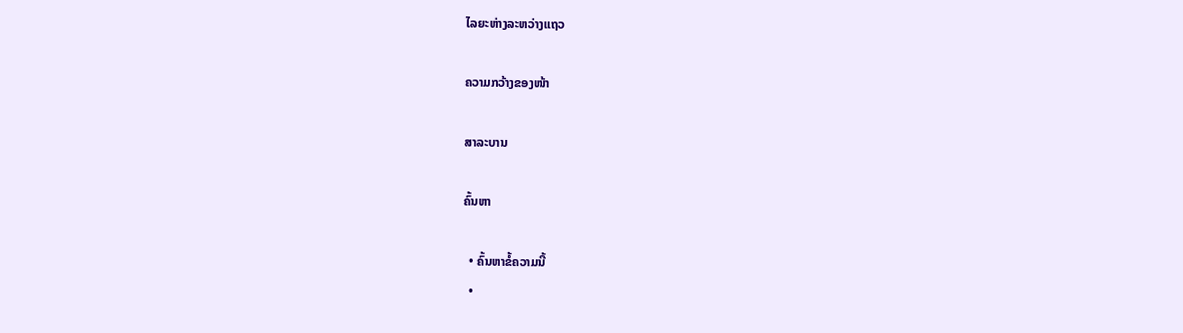ໄລຍະຫ່າງລະຫວ່າງແຖວ

ຄວາມກວ້າງຂອງໜ້າ

ສາລະບານ

ຄົ້ນຫາ

  • ຄົ້ນຫາຂໍ້ຄວາມນີ້
  •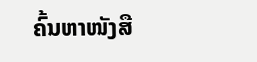ຄົ້ນຫາໜັງສື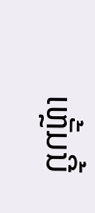ເຫຼັ້ມນີ້